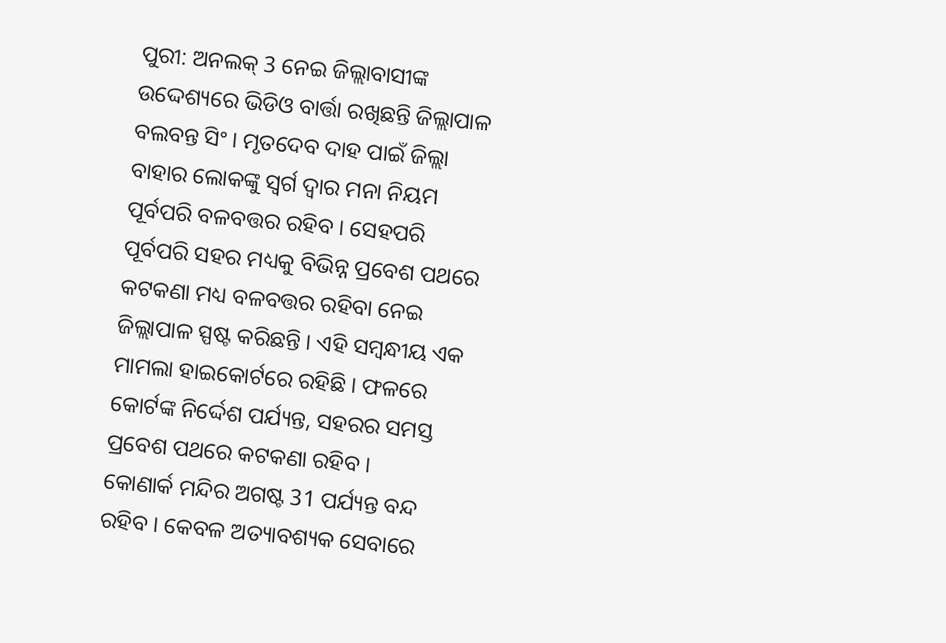ପୁରୀ: ଅନଲକ୍ 3 ନେଇ ଜିଲ୍ଲାବାସୀଙ୍କ ଉଦ୍ଦେଶ୍ୟରେ ଭିଡିଓ ବାର୍ତ୍ତା ରଖିଛନ୍ତି ଜିଲ୍ଲାପାଳ ବଲବନ୍ତ ସିଂ । ମୃତଦେବ ଦାହ ପାଇଁ ଜିଲ୍ଲା ବାହାର ଲୋକଙ୍କୁ ସ୍ବର୍ଗ ଦ୍ବାର ମନା ନିୟମ ପୂର୍ବପରି ବଳବତ୍ତର ରହିବ । ସେହପରି ପୂର୍ବପରି ସହର ମଧ୍ୟକୁ ବିଭିନ୍ନ ପ୍ରବେଶ ପଥରେ କଟକଣା ମଧ୍ୟ ବଳବତ୍ତର ରହିବା ନେଇ ଜିଲ୍ଲାପାଳ ସ୍ପଷ୍ଟ କରିଛନ୍ତି । ଏହି ସମ୍ବନ୍ଧୀୟ ଏକ ମାମଲା ହାଇକୋର୍ଟରେ ରହିଛି । ଫଳରେ କୋର୍ଟଙ୍କ ନିର୍ଦ୍ଦେଶ ପର୍ଯ୍ୟନ୍ତ, ସହରର ସମସ୍ତ ପ୍ରବେଶ ପଥରେ କଟକଣା ରହିବ ।
କୋଣାର୍କ ମନ୍ଦିର ଅଗଷ୍ଟ 31 ପର୍ଯ୍ୟନ୍ତ ବନ୍ଦ ରହିବ । କେବଳ ଅତ୍ୟାବଶ୍ୟକ ସେବାରେ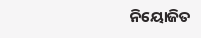ନିୟୋଜିତ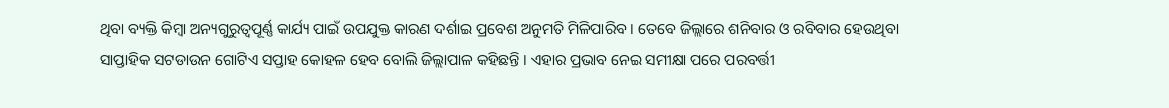ଥିବା ବ୍ୟକ୍ତି କିମ୍ବା ଅନ୍ୟଗୁରୁତ୍ବପୂର୍ଣ୍ଣ କାର୍ଯ୍ୟ ପାଇଁ ଉପଯୁକ୍ତ କାରଣ ଦର୍ଶାଇ ପ୍ରବେଶ ଅନୁମତି ମିଳିପାରିବ । ତେବେ ଜିଲ୍ଲାରେ ଶନିବାର ଓ ରବିବାର ହେଉଥିବା ସାପ୍ତାହିକ ସଟଡାଉନ ଗୋଟିଏ ସପ୍ତାହ କୋହଳ ହେବ ବୋଲି ଜିଲ୍ଲାପାଳ କହିଛନ୍ତି । ଏହାର ପ୍ରଭାବ ନେଇ ସମୀକ୍ଷା ପରେ ପରବର୍ତ୍ତୀ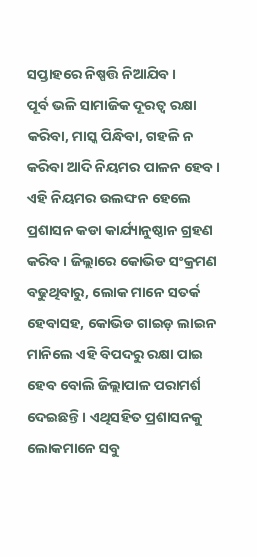ସପ୍ତାହରେ ନିଷ୍ପତ୍ତି ନିଆଯିବ ।
ପୂର୍ବ ଭଳି ସାମାଜିକ ଦୂରତ୍ବ ରକ୍ଷା କରିବା, ମାସ୍କ ପିନ୍ଧିବା, ଗହଳି ନ କରିବା ଆଦି ନିୟମର ପାଳନ ହେବ । ଏହି ନିୟମର ଉଲଙ୍ଘନ ହେଲେ ପ୍ରଶାସନ କଡା କାର୍ଯ୍ୟାନୁଷ୍ଠାନ ଗ୍ରହଣ କରିବ । ଜିଲ୍ଲାରେ କୋଭିଡ ସଂକ୍ରମଣ ବଢୁଥିବାରୁ, ଲୋକ ମାନେ ସତର୍କ ହେବାସହ, କୋଭିଡ ଗାଇଡ଼ ଲାଇନ ମାନିଲେ ଏହି ବିପଦରୁ ରକ୍ଷା ପାଇ ହେବ ବୋଲି ଜିଲ୍ଲାପାଳ ପରାମର୍ଶ ଦେଇଛନ୍ତି । ଏଥିସହିତ ପ୍ରଶାସନକୁ ଲୋକମାନେ ସବୁ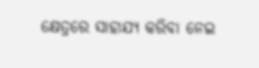କ୍ଷେତ୍ରରେ ସାହାଯ୍ୟ କରିବା ନେଇ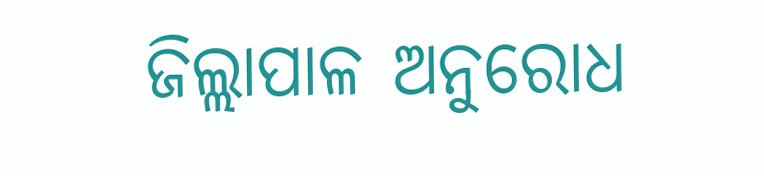ଜିଲ୍ଲାପାଳ ଅନୁରୋଧ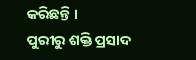କରିଛନ୍ତି ।
ପୁରୀରୁ ଶକ୍ତି ପ୍ରସାଦ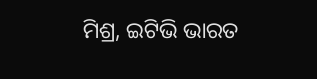ମିଶ୍ର, ଇଟିଭି ଭାରତ